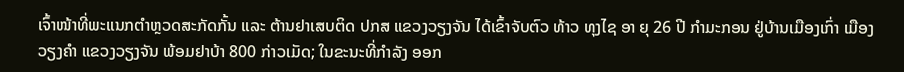ເຈົ້າໜ້າທີ່ພະແນກຕຳຫຼວດສະກັດກັ້ນ ແລະ ຕ້ານຢາເສບຕິດ ປກສ ແຂວງວຽງຈັນ ໄດ້ເຂົ້າຈັບຕົວ ທ້າວ ທຸງໄຊ ອາ ຍຸ 26 ປີ ກໍາມະກອນ ຢູ່ບ້ານເມືອງເກົ່າ ເມືອງວຽງຄຳ ແຂວງວຽງຈັນ ພ້ອມຢາບ້າ 800 ກ່າວເມັດ; ໃນຂະນະທີ່ກຳລັງ ອອກ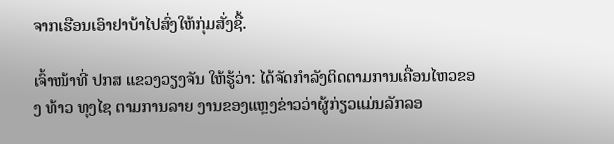ຈາກເຮືອນເອົາຢາບ້າໄປສົ່ງໃຫ້ກຸ່ມສັ່ງຊື້.

ເຈົ້າໜ້າທີ່ ປກສ ແຂວງວຽງຈັນ ໃຫ້ຮູ້ວ່າ: ໄດ້ຈັດກໍາລັງຕິດຕາມການເຄື່ອນໄຫວຂອງ ທ້າວ ທຸງໄຊ ຕາມການລາຍ ງານຂອງແຫຼງຂ່າວວ່າຜູ້ກ່ຽວແມ່ນລັກລອ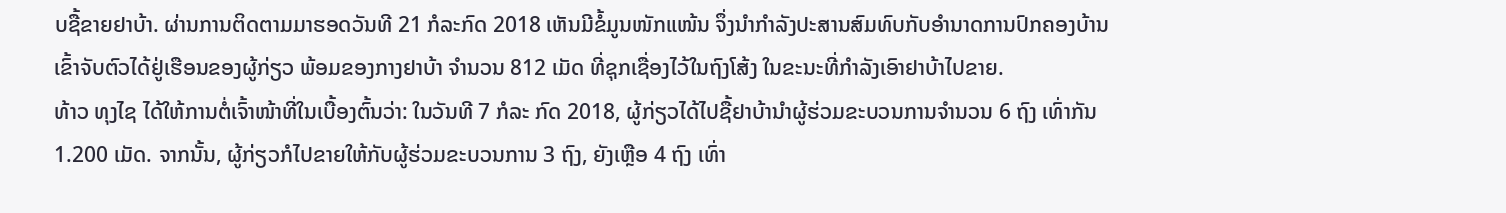ບຊື້ຂາຍຢາບ້າ. ຜ່ານການຕິດຕາມມາຮອດວັນທີ 21 ກໍລະກົດ 2018 ເຫັນມີຂໍ້ມູນໜັກແໜ້ນ ຈຶ່ງນໍາກໍາລັງປະສານສົມທົບກັບອໍານາດການປົກຄອງບ້ານ ເຂົ້າຈັບຕົວໄດ້ຢູ່ເຮືອນຂອງຜູ້ກ່ຽວ ພ້ອມຂອງກາງຢາບ້າ ຈໍານວນ 812 ເມັດ ທີ່ຊຸກເຊື່ອງໄວ້ໃນຖົງໂສ້ງ ໃນຂະນະທີ່ກໍາລັງເອົາຢາບ້າໄປຂາຍ.
ທ້າວ ທຸງໄຊ ໄດ້ໃຫ້ການຕໍ່ເຈົ້າໜ້າທີ່ໃນເບື້ອງຕົ້ນວ່າ: ໃນວັນທີ 7 ກໍລະ ກົດ 2018, ຜູ້ກ່ຽວໄດ້ໄປຊື້ຢາບ້ານໍາຜູ້ຮ່ວມຂະບວນການຈໍານວນ 6 ຖົງ ເທົ່າກັນ 1.200 ເມັດ. ຈາກນັ້ນ, ຜູ້ກ່ຽວກໍໄປຂາຍໃຫ້ກັບຜູ້ຮ່ວມຂະບວນການ 3 ຖົງ, ຍັງເຫຼືອ 4 ຖົງ ເທົ່າ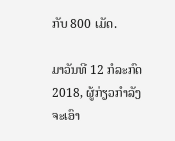ກັບ 800 ເມັດ.

ມາວັນທີ 12 ກໍລະກົດ 2018, ຜູ້ກ່ຽວກຳລັງຈະເອົາ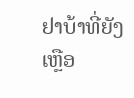ຢາບ້າທີ່ຍັງເຫຼືອ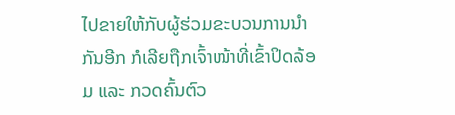ໄປຂາຍໃຫ້ກັບຜູ້ຮ່ວມຂະບວນການນຳກັນອີກ ກໍເລີຍຖືກເຈົ້າໜ້າທີ່ເຂົ້າປິດລ້ອມ ແລະ ກວດຄົ້ນຕົວ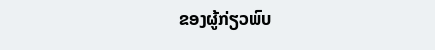ຂອງຜູ້ກ່ຽວພົບ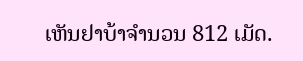ເຫັນຢາບ້າຈຳນວນ 812 ເມັດ.